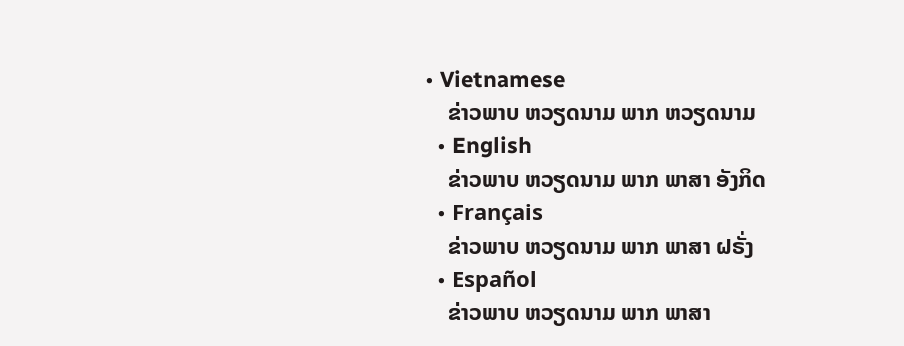• Vietnamese
    ຂ່າວພາບ ຫວຽດນາມ ພາກ ຫວຽດນາມ
  • English
    ຂ່າວພາບ ຫວຽດນາມ ພາກ ພາສາ ອັງກິດ
  • Français
    ຂ່າວພາບ ຫວຽດນາມ ພາກ ພາສາ ຝຣັ່ງ
  • Español
    ຂ່າວພາບ ຫວຽດນາມ ພາກ ພາສາ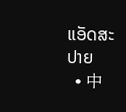ແອັດສະປາຍ
  • 中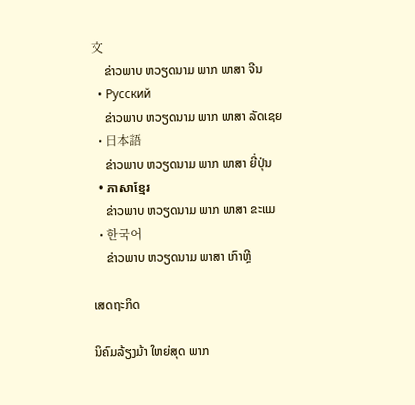文
    ຂ່າວພາບ ຫວຽດນາມ ພາກ ພາສາ ຈີນ
  • Русский
    ຂ່າວພາບ ຫວຽດນາມ ພາກ ພາສາ ລັດເຊຍ
  • 日本語
    ຂ່າວພາບ ຫວຽດນາມ ພາກ ພາສາ ຍີ່ປຸ່ນ
  • ភាសាខ្មែរ
    ຂ່າວພາບ ຫວຽດນາມ ພາກ ພາສາ ຂະແມ
  • 한국어
    ຂ່າວພາບ ຫວຽດນາມ ພາສາ ເກົາຫຼີ

ເສດຖະກິດ

ນິຄົມລ້ຽງມ້າ ໃຫຍ່ສຸດ ພາກ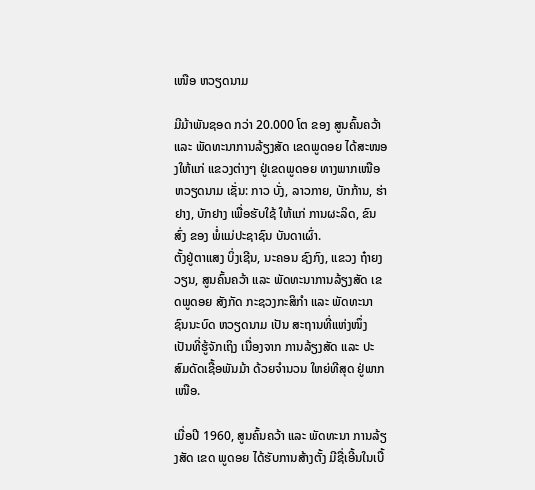ເໜືອ ຫວຽດນາມ

ມີມ້າພັນຊອດ ກວ່າ 20.000 ໂຕ ຂອງ ສູນຄົ້ນຄວ້າ ແລະ ພັດທະນາການລ້ຽງສັດ ເຂດພູດອຍ ໄດ້ສະໜອງໃຫ້ແກ່ ແຂວງຕ່າງໆ ຢູ່ເຂດພູດອຍ ທາງພາກເໜືອ ຫວຽດນາມ ເຊັ່ນ: ກາວ ບັ່ງ, ລາວກາຍ, ບັກກ້ານ, ຮ່າຢາງ, ບັກຢາງ ເພື່ອຮັບໃຊ້ ໃຫ້ແກ່ ການຜະລິດ, ຂົນສົ່ງ ຂອງ ພໍ່ແມ່ປະຊາຊົນ ບັນດາເຜົ່າ.
ຕັ້ງຢູ່ຕາແສງ ບິ່ງເຊີນ, ນະຄອນ ຊົງກົງ, ແຂວງ ຖ໋າຍງວຽນ, ສູນຄົ້ນຄວ້າ ແລະ ພັດທະນາການລ້ຽງສັດ ເຂດພູດອຍ ສັງກັດ ກະຊວງກະສິກຳ ແລະ ພັດທະນາ ຊົນນະບົດ ຫວຽດນາມ ເປັນ ສະຖານທີ່ແຫ່ງໜຶ່ງ ເປັນທີ່ຮູ້ຈັກເຖິງ ເນື່ອງຈາກ ການລ້ຽງສັດ ແລະ ປະສົມດັດເຊື້ອພັນມ້າ ດ້ວຍຈຳນວນ ໃຫຍ່ທີສຸດ ຢູ່ພາກ ເໜືອ.

ເມື່ອປີ 1960, ສູນຄົ້ນຄວ້າ ແລະ ພັດທະນາ ການລ້ຽງສັດ ເຂດ ພູດອຍ ໄດ້ຮັບການສ້າງຕັ້ງ ມີຊື່ເອີ້ນໃນເບື້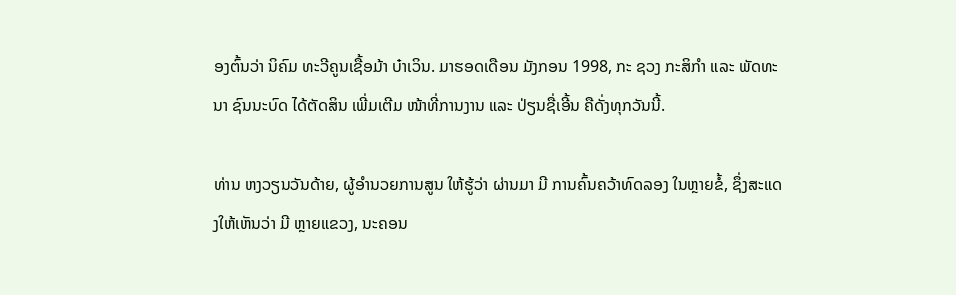ອງຕົ້ນວ່າ ນິຄົມ ທະວີຄູນເຊື້ອມ້າ ບ໋າເວິນ. ມາຮອດເດືອນ ມັງກອນ 1998, ກະ ຊວງ ກະສິກຳ ແລະ ພັດທະນາ ຊົນນະບົດ ໄດ້ຕັດສິນ ເພີ່ມເຕີມ ໜ້າທີ່ການງານ ແລະ ປ່ຽນຊື່ເອີ້ນ ຄືດັ່ງທຸກວັນນີ້.

ທ່ານ ຫງວຽນວັນດ້າຍ, ຜູ້ອຳນວຍການສູນ ໃຫ້ຮູ້ວ່າ ຜ່ານມາ ມີ ການຄົ້ນຄວ້າທົດລອງ ໃນຫຼາຍຂໍ້, ຊຶ່ງສະແດງໃຫ້ເຫັນວ່າ ມີ ຫຼາຍແຂວງ, ນະຄອນ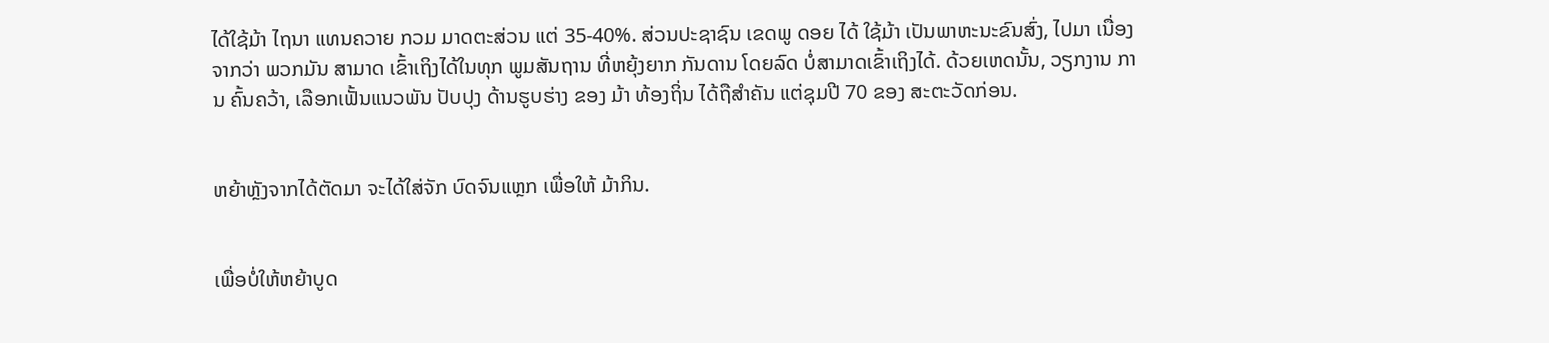ໄດ້ໃຊ້ມ້າ ໄຖນາ ແທນຄວາຍ ກວມ ມາດຕະສ່ວນ ແຕ່ 35-40%. ສ່ວນປະຊາຊົນ ເຂດພູ ດອຍ ໄດ້ ໃຊ້ມ້າ ເປັນພາຫະນະຂົນສົ່ງ, ໄປມາ ເນື່ອງຈາກວ່າ ພວກມັນ ສາມາດ ເຂົ້າເຖິງໄດ້ໃນທຸກ ພູມສັນຖານ ທີ່ຫຍຸ້ງຍາກ ກັນດານ ໂດຍລົດ ບໍ່ສາມາດເຂົ້າເຖິງໄດ້. ດ້ວຍເຫດນັ້ນ, ວຽກງານ ການ ຄົ້ນຄວ້າ, ເລືອກເຟັ້ນແນວພັນ ປັບປຸງ ດ້ານຮູບຮ່າງ ຂອງ ມ້າ ທ້ອງຖິ່ນ ໄດ້ຖືສຳຄັນ ແຕ່ຊຸມປີ 70 ຂອງ ສະຕະວັດກ່ອນ.


ຫຍ້າຫຼັງຈາກໄດ້ຕັດມາ ຈະໄດ້ໃສ່ຈັກ ບົດຈົນແຫຼກ ເພື່ອໃຫ້ ມ້າກິນ.


ເພື່ອບໍ່ໃຫ້ຫຍ້າບູດ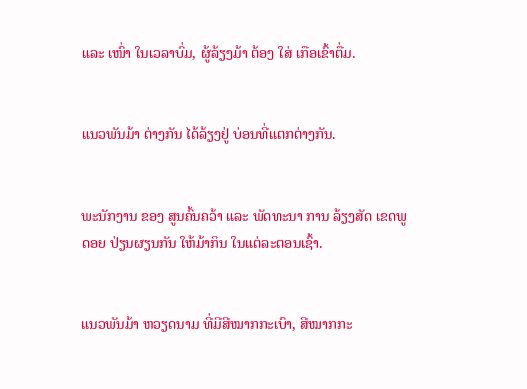ແລະ ເໜົ່າ ໃນເວລາບົ່ມ, ຜູ້ລ້ຽງມ້າ ຕ້ອງ ໃສ່ ເກືອເຂົ້າຕື່ມ.


ແນວພັນມ້າ ຕ່າງກັນ ໄດ້ລ້ຽງຢູ່ ບ່ອນທີ່ແຕກຕ່າງກັນ.


ພະນັກງານ ຂອງ ສູນຄົ້ນຄວ້າ ແລະ ພັດທະນາ ການ ລ້ຽງສັດ ເຂດພູດອຍ ປ່ຽນຜຽນກັນ ໃຫ້ມ້າກິນ ໃນແຕ່ລະຕອນເຊົ້າ.


ແນວພັນມ້າ ຫວຽດນາມ ທີ່ມີສີໝາກກະເບົາ, ສີໝາກກະ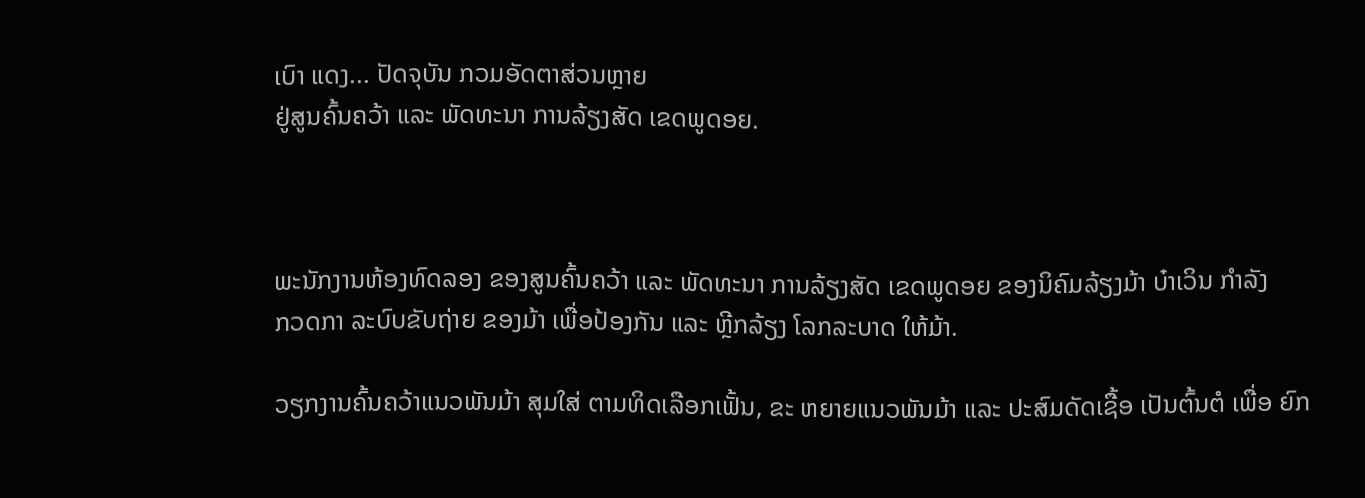ເບົາ ແດງ... ປັດຈຸບັນ ກວມອັດຕາສ່ວນຫຼາຍ
ຢູ່ສູນຄົ້ນຄວ້າ ແລະ ພັດທະນາ ການລ້ຽງສັດ ເຂດພູດອຍ.



ພະນັກງານຫ້ອງທົດລອງ ຂອງສູນຄົ້ນຄວ້າ ແລະ ພັດທະນາ ການລ້ຽງສັດ ເຂດພູດອຍ ຂອງນິຄົມລ້ຽງມ້າ ບ໋າເວິນ ກຳລັງ
ກວດກາ ລະບົບຂັບຖ່າຍ ຂອງມ້າ ເພື່ອປ້ອງກັນ ແລະ ຫຼີກລ້ຽງ ໂລກລະບາດ ໃຫ້ມ້າ.

ວຽກງານຄົ້ນຄວ້າແນວພັນມ້າ ສຸມໃສ່ ຕາມທິດເລືອກເຟັ້ນ, ຂະ ຫຍາຍແນວພັນມ້າ ແລະ ປະສົມດັດເຊື້ອ ເປັນຕົ້ນຕໍ ເພື່ອ ຍົກ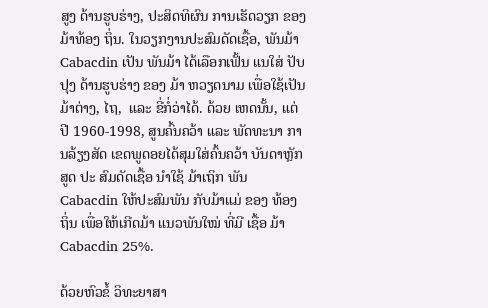ສູງ ດ້ານຮູບຮ່າງ, ປະສິດທິຜົນ ການເຮັດວຽກ ຂອງ ມ້າທ້ອງ ຖິ່ນ. ໃນວຽກງານປະສົມດັດເຊື້ອ, ພັນມ້າ Cabacdin ເປັນ ພັນມ້າ ໄດ້ເລືອກເຟັ້ນ ແນໃສ່ ປັບປຸງ ດ້ານຮູບຮ່າງ ຂອງ ມ້າ ຫວຽດນາມ ເພື່ອໃຊ້ເປັນມ້າຕ່າງ, ໄຖ,  ແລະ ຂີ່ກໍ່ວ່າໄດ້. ດ້ວຍ ເຫດນັ້ນ, ແຕ່ປີ 1960-1998, ສູນຄົ້ນຄວ້າ ແລະ ພັດທະນາ ການລ້ຽງສັດ ເຂດພູດອຍໄດ້ສຸມໃສ່ຄົ້ນຄວ້າ ບັນດາຫຼັກສູດ ປະ ສົມດັດເຊື້ອ ນຳໃຊ້ ມ້າເຖິກ ພັນ Cabacdin ໃຫ້ປະສົມພັນ ກັບມ້າແມ່ ຂອງ ທ້ອງຖິ່ນ ເພື່ອໃຫ້ເກີດມ້າ ແນວພັນໃໝ່ ທີ່ມີ ເຊື້ອ ມ້າ Cabacdin 25%.

ດ້ວຍຫົວຂໍ້ ວິທະຍາສາ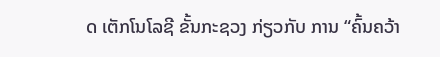ດ ເຕັກໂນໂລຊີ ຂັ້ນກະຊວງ ກ່ຽວກັບ ການ “ຄົ້ນຄວ້າ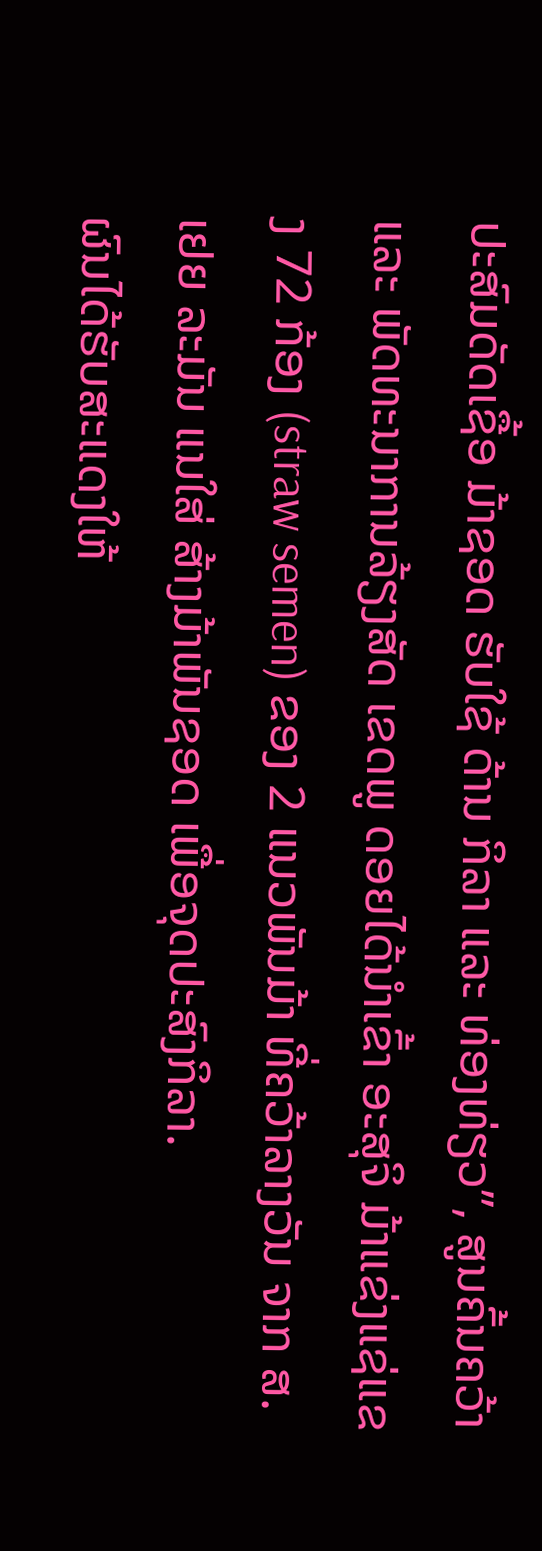ປະສົມດັດເຊື້ອ ມ້າຊອດ ຮັບໃຊ້ ດ້ານ ກິລາ ແລະ ທ່ອງທ່ຽວ”, ສູນຄົ້ນຄວ້າ ແລະ ພັດທະນາການລ້ຽງສັດ ເຂດພູ ດອຍໄດ້ນຳເຂົ້າ ອະສຸຈິ ມ້າແຂ່ງແຊ່ແຂງ 72 ກ້ອງ (straw semen) ຂອງ 2 ແນວພັນມ້າ ທີ່ຄວ້າລາງວັນ ຈາກ ສ.ເຢຍ ລະມັນ ແນໃສ່ ສ້າງມ້າພັນຊອດ ເພື່ອຈຸດປະສົງກິລາ.
ຜົນໄດ້ຮັບສະແດງໃຫ້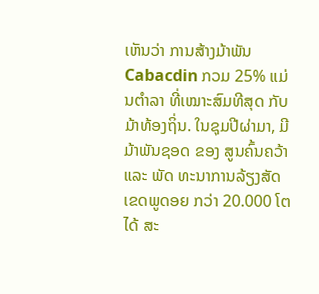ເຫັນວ່າ ການສ້າງມ້າພັນ Cabacdin ກວມ 25% ແມ່ນຕຳລາ ທີ່ເໝາະສົມທີສຸດ ກັບ ມ້າທ້ອງຖິ່ນ. ໃນຊຸມປີຜ່າມາ, ມີມ້າພັນຊອດ ຂອງ ສູນຄົ້ນຄວ້າ ແລະ ພັດ ທະນາການລ້ຽງສັດ ເຂດພູດອຍ ກວ່າ 20.000 ໂຕ ໄດ້ ສະ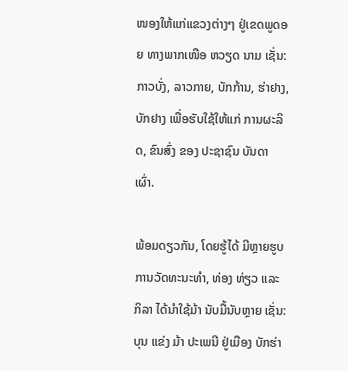ໜອງໃຫ້ແກ່ແຂວງຕ່າງໆ ຢູ່ເຂດພູດອຍ ທາງພາກເໜືອ ຫວຽດ ນາມ ເຊັ່ນ: ກາວບັ່ງ, ລາວກາຍ, ບັກກ້ານ, ຮ່າຢາງ, ບັກຢາງ ເພື່ອຮັບໃຊ້ໃຫ້ແກ່ ການຜະລິດ, ຂົນສົ່ງ ຂອງ ປະຊາຊົນ ບັນດາ ເຜົ່າ.

ພ້ອມດຽວກັນ, ໂດຍຮູ້ໄດ້ ມີຫຼາຍຮູບການວັດທະນະທຳ, ທ່ອງ ທ່ຽວ ແລະ ກິລາ ໄດ້ນຳໃຊ້ມ້າ ນັບມື້ນັບຫຼາຍ ເຊັ່ນ: ບຸນ ແຂ່ງ ມ້າ ປະເພນີ ຢູ່ເມືອງ ບັກຮ່າ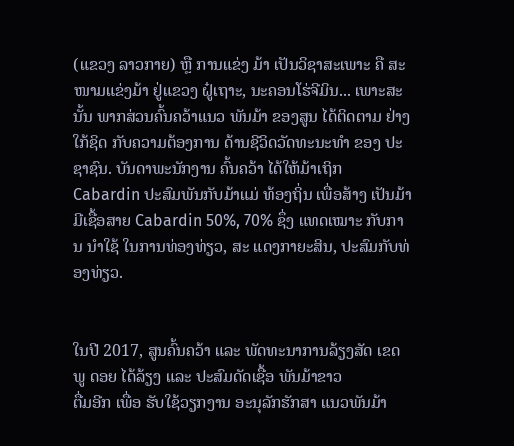(ແຂວງ ລາວກາຍ) ຫຼື ການແຂ່ງ ມ້າ ເປັນວິຊາສະເພາະ ຄື ສະໜາມແຂ່ງມ້າ ຢູ່ແຂວງ ຝູ໋ເຖາະ, ນະຄອນໂຮ່ຈີມິນ... ເພາະສະນັ້ນ ພາກສ່ວນຄົ້ນຄວ້າແນວ ພັນມ້າ ຂອງສູນ ໄດ້ຕິດຕາມ ຢ່າງໃກ້ຊິດ ກັບຄວາມຕ້ອງການ ດ້ານຊີວິດວັດທະນະທຳ ຂອງ ປະຊາຊົນ. ບັນດາພະນັກງານ ຄົ້ນຄວ້າ ໄດ້ໃຫ້ມ້າເຖິກ Cabardin ປະສົມພັນກັບມ້າແມ່ ທ້ອງຖິ່ນ ເພື່ອສ້າງ ເປັນມ້າ ມີເຊື້ອສາຍ Cabardin 50%, 70% ຊຶ່ງ ແທດເໝາະ ກັບການ ນຳໃຊ້ ໃນການທ່ອງທ່ຽວ, ສະ ແດງກາຍະສິນ, ປະສົມກັບທ່ອງທ່ຽວ.


ໃນປີ 2017, ສູນຄົ້ນຄວ້າ ແລະ ພັດທະນາການລ້ຽງສັດ ເຂດພູ ດອຍ ໄດ້ລ້ຽງ ແລະ ປະສົມດັດເຊື້ອ ພັນມ້າຂາວ
ຕື່ມອີກ ເພື່ອ ຮັບໃຊ້ວຽກງານ ອະນຸລັກຮັກສາ ແນວພັນມ້າ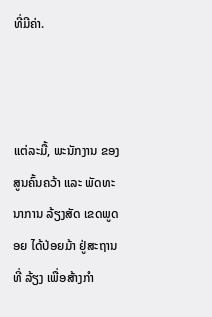ທີ່ມີຄ່າ.



ແຕ່ລະມື້, ພະນັກງານ ຂອງ ສູນຄົ້ນຄວ້າ ແລະ ພັດທະນາການ ລ້ຽງສັດ ເຂດພູດອຍ ໄດ້ປ່ອຍມ້າ ຢູ່ສະຖານທີ່ ລ້ຽງ ເພື່ອສ້າງກຳ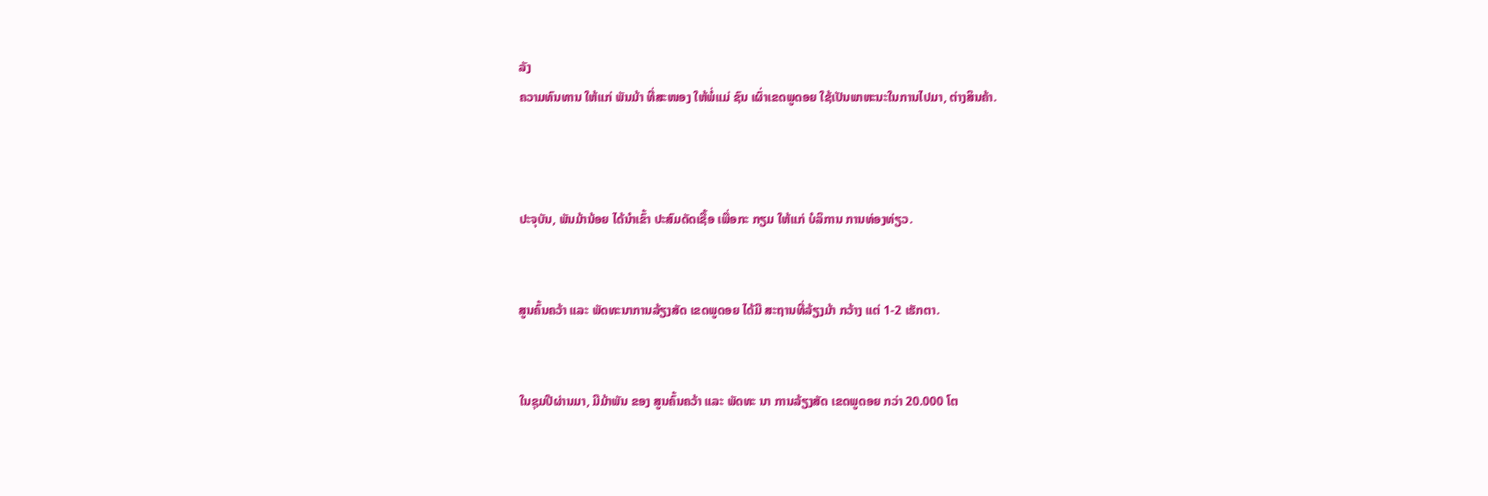ລັງ
ຄວາມທົນທານ ໃຫ້ແກ່ ພັນມ້າ ທີ່ສະໜອງ ໃຫ້ພໍ່ແມ່ ຊົນ ເຜົ່າເຂດພູດອຍ ໃຊ້ເປັນພາຫະນະໃນການໄປມາ, ຕ່າງສິນຄ້າ.



ປະຈຸບັນ, ພັນມ້ານ້ອຍ ໄດ້ນຳເຂົ້າ ປະສົມດັດເຊື້ອ ເພື່ອກະ ກຽມ ໃຫ້ແກ່ ບໍລິການ ການທ່ອງທ່ຽວ.


ສູນຄົ້ນຄວ້າ ແລະ ພັດທະນາການລ້ຽງສັດ ເຂດພູດອຍ ໄດ້ມີ ສະຖານທີ່ລ້ຽງມ້າ ກວ້າງ ແຕ່ 1-2 ເຮັກຕາ.


ໃນຊຸມປີຜ່ານມາ, ມີມ້າພັນ ຂອງ ສູນຄົ້ນຄວ້າ ແລະ ພັດທະ ນາ ການລ້ຽງສັດ ເຂດພູດອຍ ກວ່າ 20.000 ໂຕ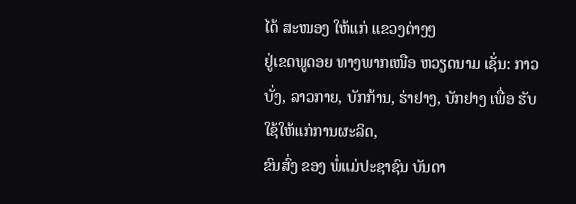ໄດ້ ສະໜອງ ໃຫ້ແກ່ ແຂວງຕ່າງໆ
ຢູ່ເຂດພູດອຍ ທາງພາກເໜືອ ຫວຽດນາມ ເຊັ່ນ: ກາວບັ່ງ, ລາວກາຍ, ບັກກ້ານ, ຮ່າຢາງ, ບັກຢາງ ເພື່ອ ຮັບໃຊ້ໃຫ້ແກ່ການຜະລິດ,
ຂົນສົ່ງ ຂອງ ພໍ່ແມ່ປະຊາຊົນ ບັນດາ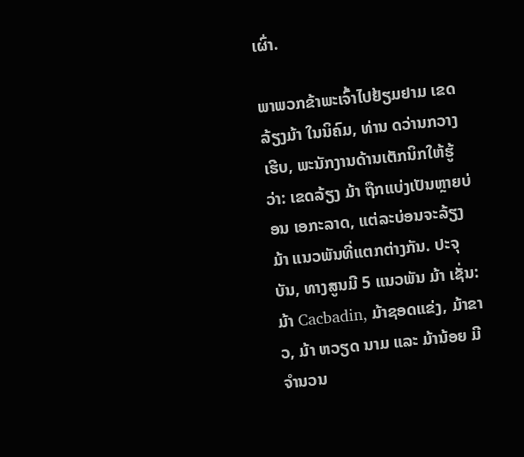ເຜົ່າ.

ພາພວກຂ້າພະເຈົ້າໄປຢ້ຽມຢາມ ເຂດ ລ້ຽງມ້າ ໃນນິຄົມ, ທ່ານ ດວ່ານກວາງເຮີບ, ພະນັກງານດ້ານເຕັກນິກໃຫ້ຮູ້ວ່າ: ເຂດລ້ຽງ ມ້າ ຖືກແບ່ງເປັນຫຼາຍບ່ອນ ເອກະລາດ, ແຕ່ລະບ່ອນຈະລ້ຽງ ມ້າ ແນວພັນທີ່ແຕກຕ່າງກັນ. ປະຈຸບັນ, ທາງສູນມີ 5 ແນວພັນ ມ້າ ເຊັ່ນ: ມ້າ Cacbadin, ມ້າຊອດແຂ່ງ, ມ້າຂາວ, ມ້າ ຫວຽດ ນາມ ແລະ ມ້ານ້ອຍ ມີຈຳນວນ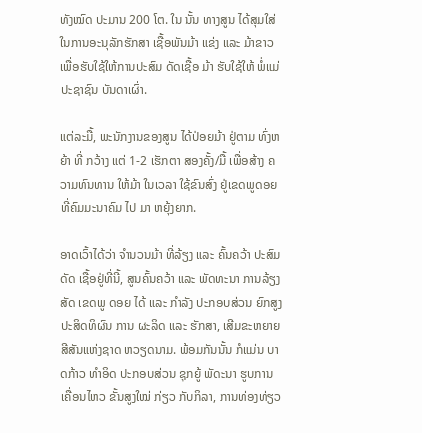ທັງໝົດ ປະມານ 200 ໂຕ. ໃນ ນັ້ນ ທາງສູນ ໄດ້ສຸມໃສ່ໃນການອະນຸລັກຮັກສາ ເຊື້ອພັນມ້າ ແຂ່ງ ແລະ ມ້າຂາວ ເພື່ອຮັບໃຊ້ໃຫ້ການປະສົມ ດັດເຊື້ອ ມ້າ ຮັບໃຊ້ໃຫ້ ພໍ່ແມ່ປະຊາຊົນ ບັນດາເຜົ່າ.

ແຕ່ລະມື້, ພະນັກງານຂອງສູນ ໄດ້ປ່ອຍມ້າ ຢູ່ຕາມ ທົ່ງຫຍ້າ ທີ່ ກວ້າງ ແຕ່ 1-2 ເຮັກຕາ ສອງຄັ້ງ/ມື້ ເພື່ອສ້າງ ຄວາມທົນທານ ໃຫ້ມ້າ ໃນເວລາ ໃຊ້ຂົນສົ່ງ ຢູ່ເຂດພູດອຍ ທີ່ຄົມມະນາຄົມ ໄປ ມາ ຫຍຸ້ງຍາກ.

ອາດເວົ້າໄດ້ວ່າ ຈຳນວນມ້າ ທີ່ລ້ຽງ ແລະ ຄົ້ນຄວ້າ ປະສົມດັດ ເຊື້ອຢູ່ທີ່ນີ້, ສູນຄົ້ນຄວ້າ ແລະ ພັດທະນາ ການລ້ຽງສັດ ເຂດພູ ດອຍ ໄດ້ ແລະ ກຳລັງ ປະກອບສ່ວນ ຍົກສູງ ປະສິດທິຜົນ ການ ຜະລິດ ແລະ ຮັກສາ, ເສີມຂະຫຍາຍ ສີສັນແຫ່ງຊາດ ຫວຽດນາມ. ພ້ອມກັນນັ້ນ ກໍແມ່ນ ບາດກ້າວ ທຳອິດ ປະກອບສ່ວນ ຊຸກຍູ້ ພັດະນາ ຮູບການ ເຄື່ອນໄຫວ ຂັ້ນສູງໃໝ່ ກ່ຽວ ກັບກິລາ, ການທ່ອງທ່ຽວ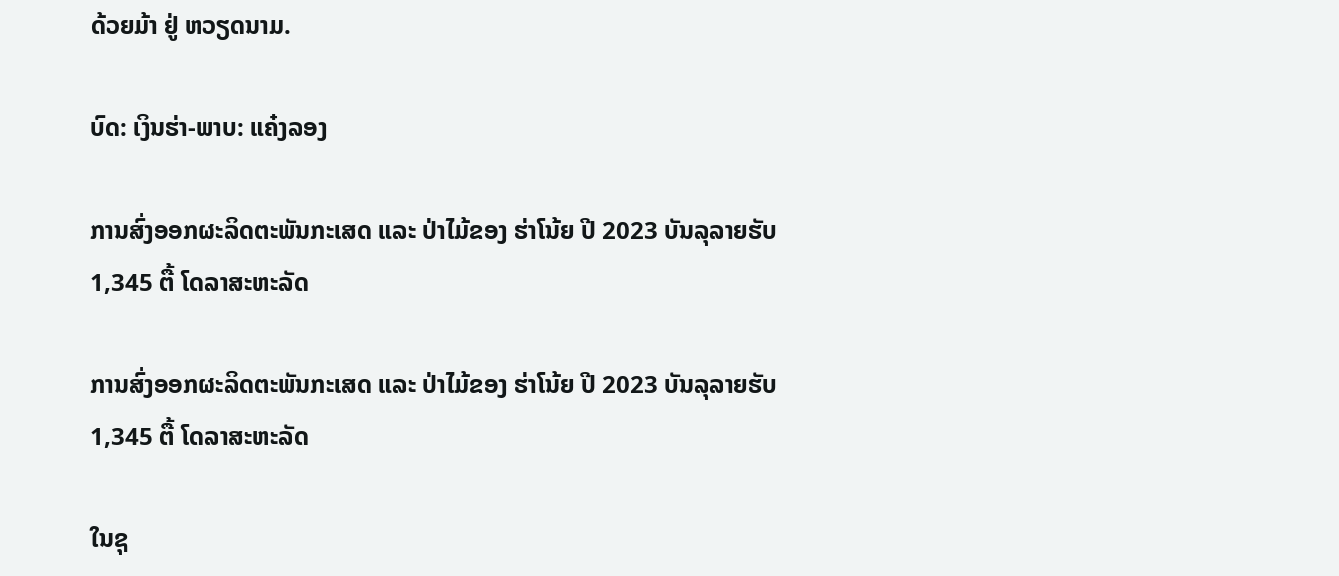ດ້ວຍມ້າ ຢູ່ ຫວຽດນາມ.

ບົດ: ເງິນຮ່າ-ພາບ: ແຄ໋ງລອງ

ການສົ່ງອອກຜະລິດຕະພັນກະເສດ ແລະ ປ່າໄມ້ຂອງ ຮ່າໂນ້ຍ ປີ 2023 ບັນລຸລາຍຮັບ 1,345 ຕື້ ໂດລາສະຫະລັດ

ການສົ່ງອອກຜະລິດຕະພັນກະເສດ ແລະ ປ່າໄມ້ຂອງ ຮ່າໂນ້ຍ ປີ 2023 ບັນລຸລາຍຮັບ 1,345 ຕື້ ໂດລາສະຫະລັດ

ໃນຊຸ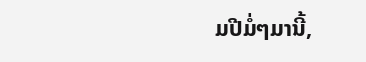ມປີມໍ່ໆມານີ້,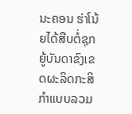ນະຄອນ ຮ່າໂນ້ຍໄດ້ສືບຕໍ່ຊຸກຍູ້ບັນດາຂົງເຂດຜະລິດກະສິກຳແບບລວມ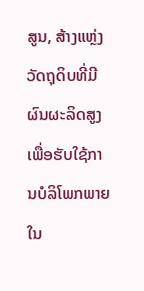ສູນ, ສ້າງແຫຼ່ງວັດຖຸດິບທີ່ມີຜົນຜະລິດສູງເພື່ອຮັບໃຊ້ການບໍລິໂພກພາຍໃນ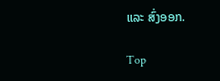ແລະ ສົ່ງອອກ.

Top